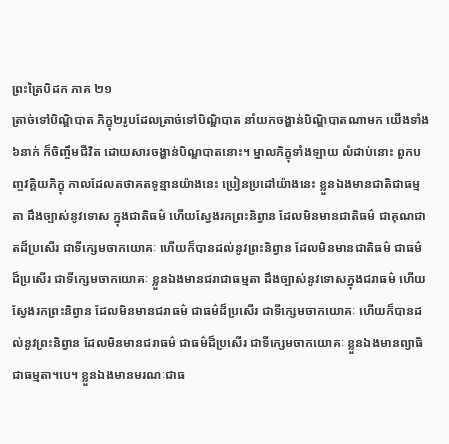ព្រះត្រៃបិដក ភាគ ២១
ត្រាច់ទៅបិណ្ឌិបាត ភិក្ខុ២រូបដែលត្រាច់ទៅបិណ្ឌិបាត នាំយកចង្ហាន់បិណ្ឌិបាតណាមក យើងទាំង៦នាក់ ក៏ចិញ្ចឹមជីវិត ដោយសារចង្ហាន់បិណ្ឌបាតនោះ។ ម្នាលភិក្ខុទាំងឡាយ លំដាប់នោះ ពួកបញ្ចវគ្គិយភិក្ខុ កាលដែលតថាគតទូន្មានយ៉ាងនេះ ប្រៀនប្រដៅយ៉ាងនេះ ខ្លួនឯងមានជាតិជាធម្មតា ដឹងច្បាស់នូវទោស ក្នុងជាតិធម៌ ហើយស្វែងរកព្រះនិព្វាន ដែលមិនមានជាតិធម៌ ជាគុណជាតដ៏ប្រសើរ ជាទីក្សេមចាកយោគៈ ហើយក៏បានដល់នូវព្រះនិព្វាន ដែលមិនមានជាតិធម៌ ជាធម៌ដ៏ប្រសើរ ជាទីក្សេមចាកយោគៈ ខ្លួនឯងមានជរាជាធម្មតា ដឹងច្បាស់នូវទោសក្នុងជរាធម៌ ហើយស្វែងរកព្រះនិព្វាន ដែលមិនមានជរាធម៌ ជាធម៌ដ៏ប្រសើរ ជាទីក្សេមចាកយោគៈ ហើយក៏បានដល់នូវព្រះនិព្វាន ដែលមិនមានជរាធម៌ ជាធម៌ដ៏ប្រសើរ ជាទីក្សេមចាកយោគៈ ខ្លួនឯងមានព្យាធិជាធម្មតា។បេ។ ខ្លួនឯងមានមរណៈជាធ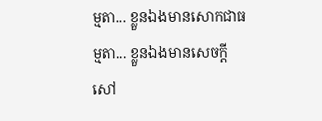ម្មតា... ខ្លួនឯងមានសោកជាធម្មតា... ខ្លួនឯងមានសេចក្តីសៅ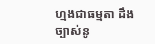ហ្មងជាធម្មតា ដឹងច្បាស់នូ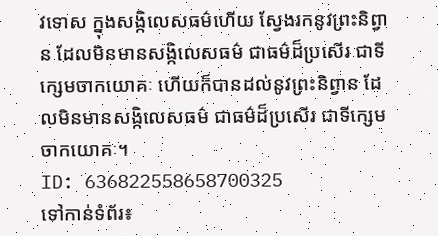វទោស ក្នុងសង្កិលេសធម៌ហើយ ស្វែងរកនូវព្រះនិព្វាន ដែលមិនមានសង្កិលេសធម៌ ជាធម៌ដ៏ប្រសើរ ជាទីក្សេមចាកយោគៈ ហើយក៏បានដល់នូវព្រះនិព្វាន ដែលមិនមានសង្កិលេសធម៌ ជាធម៌ដ៏ប្រសើរ ជាទីក្សេមចាកយោគៈ។
ID: 636822558658700325
ទៅកាន់ទំព័រ៖